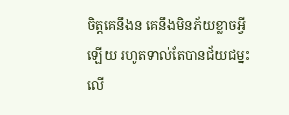ចិត្តគេនឹងន គេនឹងមិនភ័យខ្លាចអ្វីឡើយ រហូតទាល់តែបានជ័យជម្នះ លើ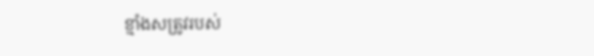ខ្មាំងសត្រូវរបស់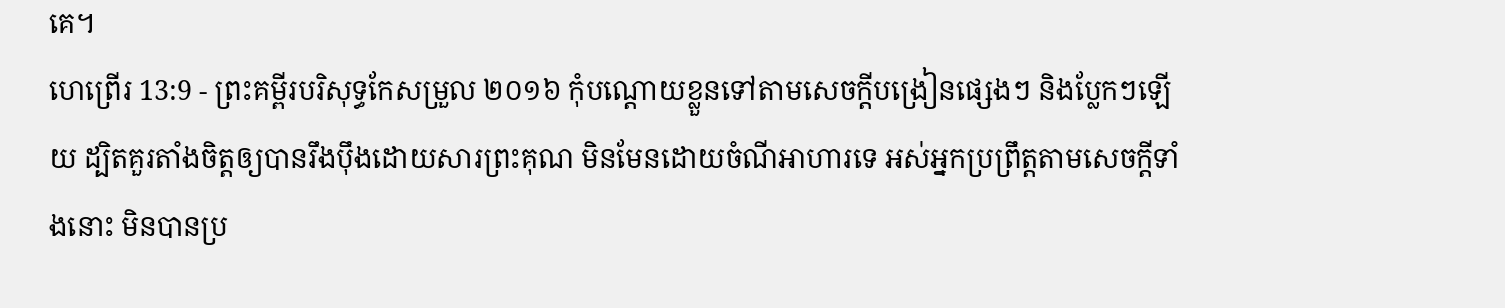គេ។
ហេព្រើរ 13:9 - ព្រះគម្ពីរបរិសុទ្ធកែសម្រួល ២០១៦ កុំបណ្តោយខ្លួនទៅតាមសេចក្ដីបង្រៀនផ្សេងៗ និងប្លែកៗឡើយ ដ្បិតគួរតាំងចិត្តឲ្យបានរឹងប៉ឹងដោយសារព្រះគុណ មិនមែនដោយចំណីអាហារទេ អស់អ្នកប្រព្រឹត្តតាមសេចក្តីទាំងនោះ មិនបានប្រ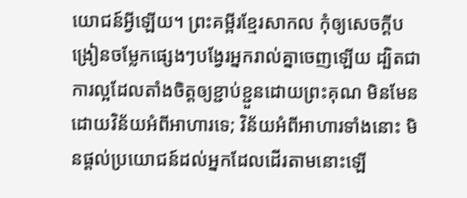យោជន៍អ្វីឡើយ។ ព្រះគម្ពីរខ្មែរសាកល កុំឲ្យសេចក្ដីបង្រៀនចម្លែកផ្សេងៗបង្វែរអ្នករាល់គ្នាចេញឡើយ ដ្បិតជាការល្អដែលតាំងចិត្តឲ្យខ្ជាប់ខ្ជួនដោយព្រះគុណ មិនមែនដោយវិន័យអំពីអាហារទេ; វិន័យអំពីអាហារទាំងនោះ មិនផ្ដល់ប្រយោជន៍ដល់អ្នកដែលដើរតាមនោះឡើ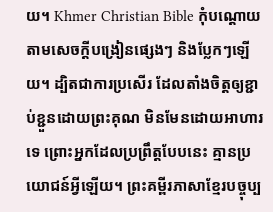យ។ Khmer Christian Bible កុំបណ្ដោយតាមសេចក្ដីបង្រៀនផ្សេងៗ និងប្លែកៗឡើយ។ ដ្បិតជាការប្រសើរ ដែលតាំងចិត្ដឲ្យខ្ជាប់ខ្ជួនដោយព្រះគុណ មិនមែនដោយអាហារទេ ព្រោះអ្នកដែលប្រព្រឹត្ដបែបនេះ គ្មានប្រយោជន៍អ្វីឡើយ។ ព្រះគម្ពីរភាសាខ្មែរបច្ចុប្ប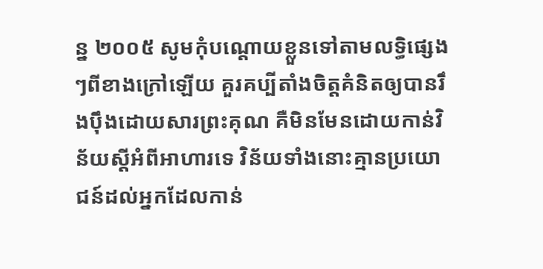ន្ន ២០០៥ សូមកុំបណ្ដោយខ្លួនទៅតាមលទ្ធិផ្សេងៗពីខាងក្រៅឡើយ គួរគប្បីតាំងចិត្តគំនិតឲ្យបានរឹងប៉ឹងដោយសារព្រះគុណ គឺមិនមែនដោយកាន់វិន័យស្ដីអំពីអាហារទេ វិន័យទាំងនោះគ្មានប្រយោជន៍ដល់អ្នកដែលកាន់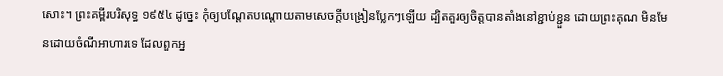សោះ។ ព្រះគម្ពីរបរិសុទ្ធ ១៩៥៤ ដូច្នេះ កុំឲ្យបណ្តែតបណ្តោយតាមសេចក្ដីបង្រៀនប្លែកៗឡើយ ដ្បិតគួរឲ្យចិត្តបានតាំងនៅខ្ជាប់ខ្ជួន ដោយព្រះគុណ មិនមែនដោយចំណីអាហារទេ ដែលពួកអ្ន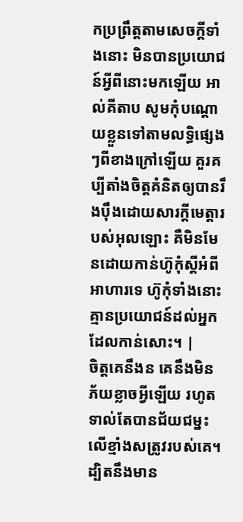កប្រព្រឹត្តតាមសេចក្ដីទាំងនោះ មិនបានប្រយោជន៍អ្វីពីនោះមកឡើយ អាល់គីតាប សូមកុំបណ្ដោយខ្លួនទៅតាមលទ្ធិផ្សេងៗពីខាងក្រៅឡើយ គួរគប្បីតាំងចិត្ដគំនិតឲ្យបានរឹងប៉ឹងដោយសារក្តីមេត្តារបស់អុលឡោះ គឺមិនមែនដោយកាន់ហ៊ូកុំស្ដីអំពីអាហារទេ ហ៊ូកុំទាំងនោះគ្មានប្រយោជន៍ដល់អ្នកដែលកាន់សោះ។ |
ចិត្តគេនឹងន គេនឹងមិនភ័យខ្លាចអ្វីឡើយ រហូតទាល់តែបានជ័យជម្នះ លើខ្មាំងសត្រូវរបស់គេ។
ដ្បិតនឹងមាន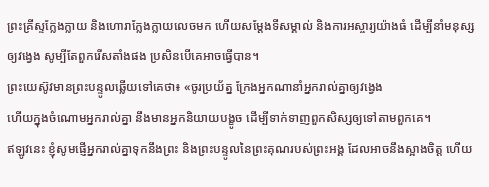ព្រះគ្រីស្ទក្លែងក្លាយ និងហោរាក្លែងក្លាយលេចមក ហើយសម្តែងទីសម្គាល់ និងការអស្ចារ្យយ៉ាងធំ ដើម្បីនាំមនុស្សឲ្យវង្វេង សូម្បីតែពួករើសតាំងផង ប្រសិនបើគេអាចធ្វើបាន។
ព្រះយេស៊ូវមានព្រះបន្ទូលឆ្លើយទៅគេថា៖ «ចូរប្រយ័ត្ន ក្រែងអ្នកណានាំអ្នករាល់គ្នាឲ្យវង្វេង
ហើយក្នុងចំណោមអ្នករាល់គ្នា នឹងមានអ្នកនិយាយបង្ខូច ដើម្បីទាក់ទាញពួកសិស្សឲ្យទៅតាមពួកគេ។
ឥឡូវនេះ ខ្ញុំសូមផ្ញើអ្នករាល់គ្នាទុកនឹងព្រះ និងព្រះបន្ទូលនៃព្រះគុណរបស់ព្រះអង្គ ដែលអាចនឹងស្អាងចិត្ត ហើយ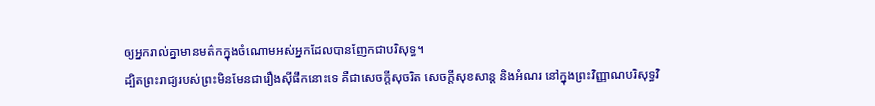ឲ្យអ្នករាល់គ្នាមានមត៌កក្នុងចំណោមអស់អ្នកដែលបានញែកជាបរិសុទ្ធ។
ដ្បិតព្រះរាជ្យរបស់ព្រះមិនមែនជារឿងស៊ីផឹកនោះទេ គឺជាសេចក្តីសុចរិត សេចក្តីសុខសាន្ត និងអំណរ នៅក្នុងព្រះវិញ្ញាណបរិសុទ្ធវិ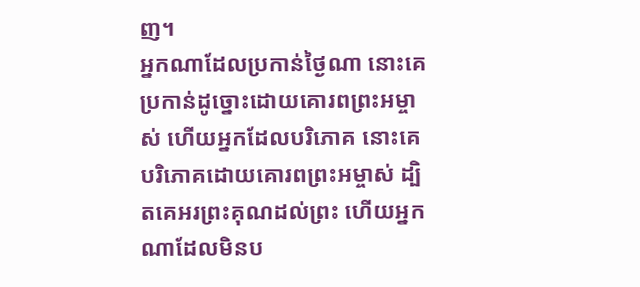ញ។
អ្នកណាដែលប្រកាន់ថ្ងៃណា នោះគេប្រកាន់ដូច្នោះដោយគោរពព្រះអម្ចាស់ ហើយអ្នកដែលបរិភោគ នោះគេបរិភោគដោយគោរពព្រះអម្ចាស់ ដ្បិតគេអរព្រះគុណដល់ព្រះ ហើយអ្នកណាដែលមិនប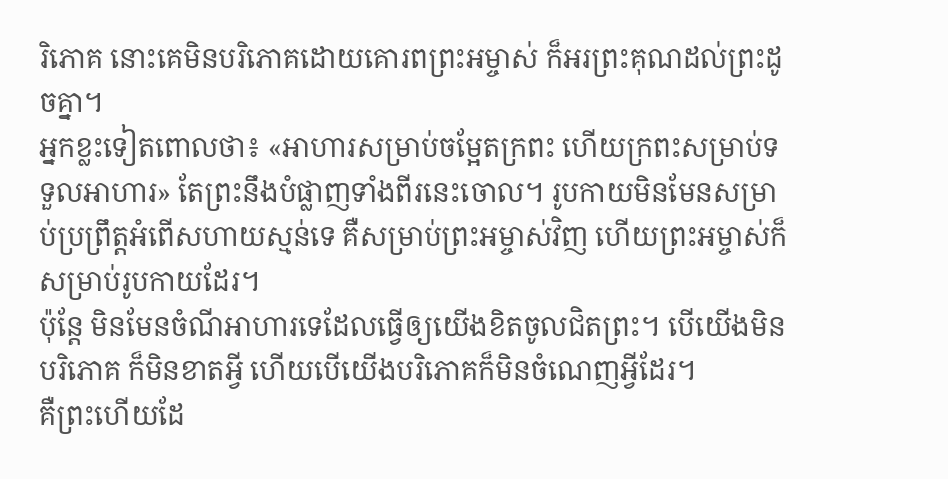រិភោគ នោះគេមិនបរិភោគដោយគោរពព្រះអម្ចាស់ ក៏អរព្រះគុណដល់ព្រះដូចគ្នា។
អ្នកខ្លះទៀតពោលថា៖ «អាហារសម្រាប់ចម្អែតក្រពះ ហើយក្រពះសម្រាប់ទទួលអាហារ» តែព្រះនឹងបំផ្លាញទាំងពីរនេះចោល។ រូបកាយមិនមែនសម្រាប់ប្រព្រឹត្តអំពើសហាយស្មន់ទេ គឺសម្រាប់ព្រះអម្ចាស់វិញ ហើយព្រះអម្ចាស់ក៏សម្រាប់រូបកាយដែរ។
ប៉ុន្តែ មិនមែនចំណីអាហារទេដែលធ្វើឲ្យយើងខិតចូលជិតព្រះ។ បើយើងមិនបរិភោគ ក៏មិនខាតអ្វី ហើយបើយើងបរិភោគក៏មិនចំណេញអ្វីដែរ។
គឺព្រះហើយដែ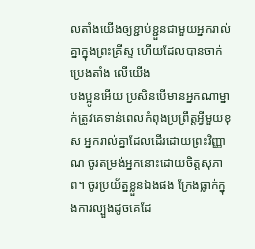លតាំងយើងឲ្យខ្ជាប់ខ្ជួនជាមួយអ្នករាល់គ្នាក្នុងព្រះគ្រីស្ទ ហើយដែលបានចាក់ប្រេងតាំង លើយើង
បងប្អូនអើយ ប្រសិនបើមានអ្នកណាម្នាក់ត្រូវគេទាន់ពេលកំពុងប្រព្រឹត្តអ្វីមួយខុស អ្នករាល់គ្នាដែលដើរដោយព្រះវិញ្ញាណ ចូរតម្រង់អ្នកនោះដោយចិត្តសុភាព។ ចូរប្រយ័ត្នខ្លួនឯងផង ក្រែងធ្លាក់ក្នុងការល្បួងដូចគេដែ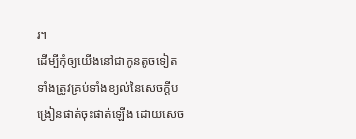រ។
ដើម្បីកុំឲ្យយើងនៅជាកូនតូចទៀត ទាំងត្រូវគ្រប់ទាំងខ្យល់នៃសេចក្តីបង្រៀនផាត់ចុះផាត់ឡើង ដោយសេច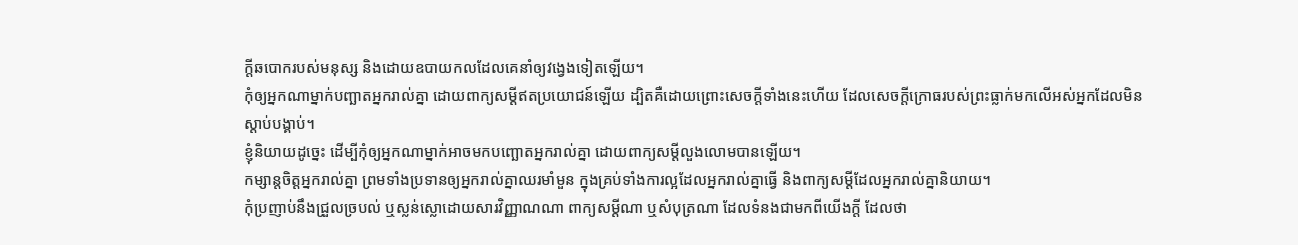ក្តីឆបោករបស់មនុស្ស និងដោយឧបាយកលដែលគេនាំឲ្យវង្វេងទៀតឡើយ។
កុំឲ្យអ្នកណាម្នាក់បញ្ឆាតអ្នករាល់គ្នា ដោយពាក្យសម្ដីឥតប្រយោជន៍ឡើយ ដ្បិតគឺដោយព្រោះសេចក្តីទាំងនេះហើយ ដែលសេចក្តីក្រោធរបស់ព្រះធ្លាក់មកលើអស់អ្នកដែលមិនស្ដាប់បង្គាប់។
ខ្ញុំនិយាយដូច្នេះ ដើម្បីកុំឲ្យអ្នកណាម្នាក់អាចមកបញ្ឆោតអ្នករាល់គ្នា ដោយពាក្យសម្ដីលួងលោមបានឡើយ។
កម្សាន្តចិត្តអ្នករាល់គ្នា ព្រមទាំងប្រទានឲ្យអ្នករាល់គ្នាឈរមាំមួន ក្នុងគ្រប់ទាំងការល្អដែលអ្នករាល់គ្នាធ្វើ និងពាក្យសម្ដីដែលអ្នករាល់គ្នានិយាយ។
កុំប្រញាប់នឹងជ្រួលច្របល់ ឬស្លន់ស្លោដោយសារវិញ្ញាណណា ពាក្យសម្ដីណា ឬសំបុត្រណា ដែលទំនងជាមកពីយើងក្តី ដែលថា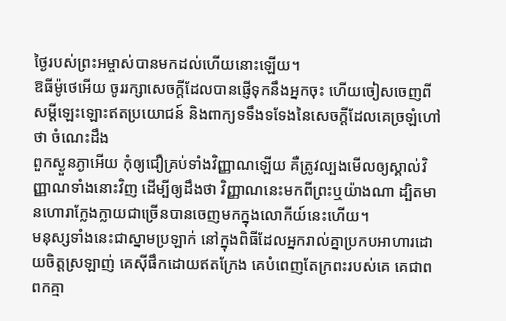ថ្ងៃរបស់ព្រះអម្ចាស់បានមកដល់ហើយនោះឡើយ។
ឱធីម៉ូថេអើយ ចូររក្សាសេចក្ដីដែលបានផ្ញើទុកនឹងអ្នកចុះ ហើយចៀសចេញពីសម្ដីឡេះឡោះឥតប្រយោជន៍ និងពាក្យទទឹងទទែងនៃសេចក្ដីដែលគេច្រឡំហៅថា ចំណេះដឹង
ពួកស្ងួនភ្ងាអើយ កុំឲ្យជឿគ្រប់ទាំងវិញ្ញាណឡើយ គឺត្រូវល្បងមើលឲ្យស្គាល់វិញ្ញាណទាំងនោះវិញ ដើម្បីឲ្យដឹងថា វិញ្ញាណនេះមកពីព្រះឬយ៉ាងណា ដ្បិតមានហោរាក្លែងក្លាយជាច្រើនបានចេញមកក្នុងលោកីយ៍នេះហើយ។
មនុស្សទាំងនេះជាស្នាមប្រឡាក់ នៅក្នុងពិធីដែលអ្នករាល់គ្នាប្រកបអាហារដោយចិត្តស្រឡាញ់ គេស៊ីផឹកដោយឥតក្រែង គេបំពេញតែក្រពះរបស់គេ គេជាពពកគ្មា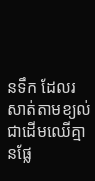នទឹក ដែលរសាត់តាមខ្យល់ ជាដើមឈើគ្មានផ្លែ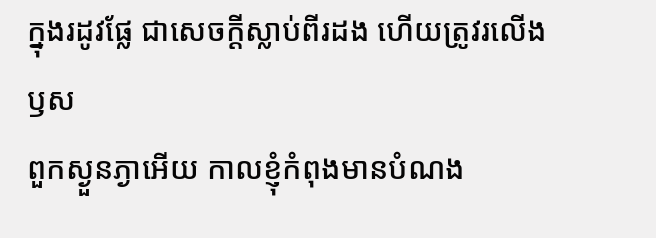ក្នុងរដូវផ្លែ ជាសេចក្ដីស្លាប់ពីរដង ហើយត្រូវរលើងឫស
ពួកស្ងួនភ្ងាអើយ កាលខ្ញុំកំពុងមានបំណង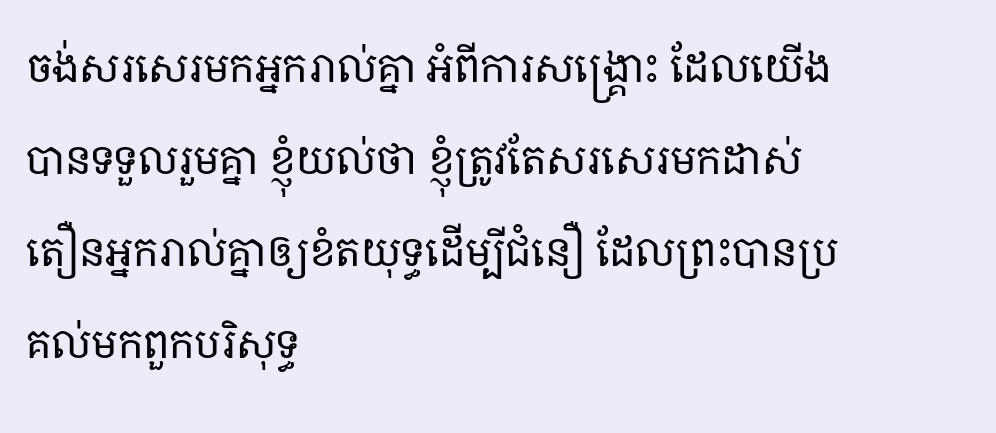ចង់សរសេរមកអ្នករាល់គ្នា អំពីការសង្គ្រោះ ដែលយើងបានទទួលរួមគ្នា ខ្ញុំយល់ថា ខ្ញុំត្រូវតែសរសេរមកដាស់តឿនអ្នករាល់គ្នាឲ្យខំតយុទ្ធដើម្បីជំនឿ ដែលព្រះបានប្រគល់មកពួកបរិសុទ្ធ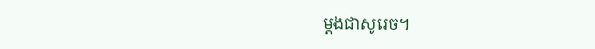ម្ដងជាសូរេច។